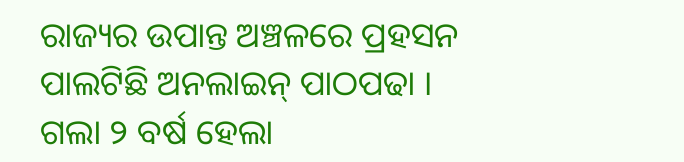ରାଜ୍ୟର ଉପାନ୍ତ ଅଞ୍ଚଳରେ ପ୍ରହସନ ପାଲଟିଛି ଅନଲାଇନ୍ ପାଠପଢା । ଗଲା ୨ ବର୍ଷ ହେଲା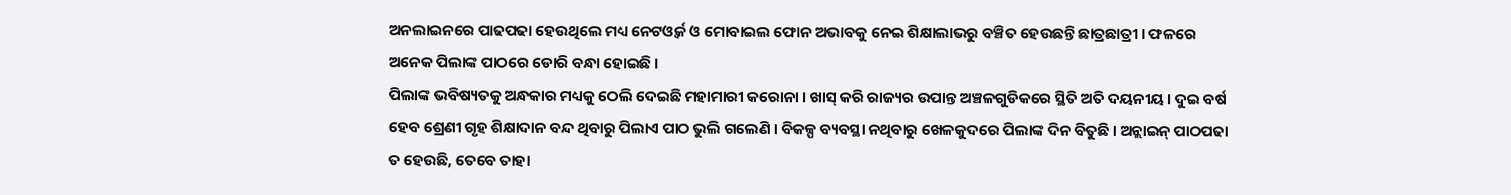ଅନଲାଇନରେ ପାଢପଢା ହେଉଥିଲେ ମଧ୍ୟ ନେଟଓ୍ୱର୍କ ଓ ମୋବାଇଲ ଫୋନ ଅଭାବକୁ ନେଇ ଶିକ୍ଷାଲାଭରୁ ବଞ୍ଚିତ ହେଉଛନ୍ତି ଛାତ୍ରଛାତ୍ରୀ । ଫଳରେ ଅନେକ ପିଲାଙ୍କ ପାଠରେ ଡୋରି ବନ୍ଧା ହୋଇଛି ।
ପିଲାଙ୍କ ଭବିଷ୍ୟତକୁ ଅନ୍ଧକାର ମଧ୍ୟକୁ ଠେଲି ଦେଇଛି ମହାମାରୀ କରୋନା । ଖାସ୍ କରି ରାଜ୍ୟର ଉପାନ୍ତ ଅଞ୍ଚଳଗୁଡିକରେ ସ୍ଥିତି ଅତି ଦୟନୀୟ । ଦୁଇ ବର୍ଷ ହେବ ଶ୍ରେଣୀ ଗୃହ ଶିକ୍ଷାଦାନ ବନ୍ଦ ଥିବାରୁ ପିଲାଏ ପାଠ ଭୁଲି ଗଲେଣି । ବିକଳ୍ପ ବ୍ୟବସ୍ଥା ନଥିବାରୁ ଖେଳକୁଦରେ ପିଲାଙ୍କ ଦିନ ବିତୁଛି । ଅନ୍ଲାଇନ୍ ପାଠପଢା ତ ହେଉଛି, ତେବେ ତାହା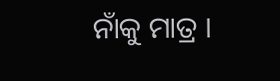ନାଁକୁ ମାତ୍ର ।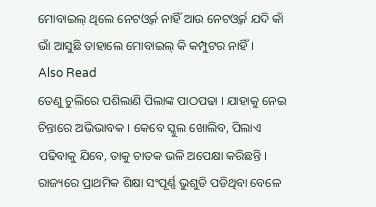ମୋବାଇଲ୍ ଥିଲେ ନେଟଓ୍ୱର୍କ ନାହିଁ ଆଉ ନେଟଓ୍ୱର୍କ ଯଦି କାଁ ଭାଁ ଆସୁଛି ତାହାଲେ ମୋବାଇଲ୍ କି କମ୍ପୁଟର ନାହିଁ ।
Also Read
ତେଣୁ ଚୁଲିରେ ପଶିଲାଣି ପିଲାଙ୍କ ପାଠପଢା । ଯାହାକୁ ନେଇ ଚିନ୍ତାରେ ଅଭିଭାବକ । କେବେ ସ୍କୁଲ ଖୋଲିବ, ପିଲାଏ ପଢିବାକୁ ଯିବେ, ତାକୁ ଚାତକ ଭଳି ଅପେକ୍ଷା କରିଛନ୍ତି । ରାଜ୍ୟରେ ପ୍ରାଥମିକ ଶିକ୍ଷା ସଂପୂର୍ଣ୍ଣ ଭୁଶୁଡି ପଡିଥିବା ବେଳେ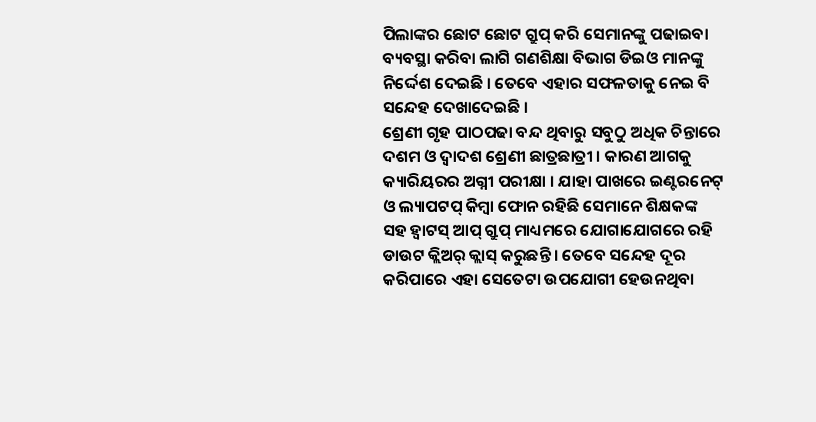ପିଲାଙ୍କର ଛୋଟ ଛୋଟ ଗ୍ରୁପ୍ କରି ସେମାନଙ୍କୁ ପଢାଇବା ବ୍ୟବସ୍ଥା କରିବା ଲାଗି ଗଣଶିକ୍ଷା ବିଭାଗ ଡିଇଓ ମାନଙ୍କୁ ନିର୍ଦ୍ଦେଶ ଦେଇଛି । ତେବେ ଏହାର ସଫଳତାକୁ ନେଇ ବି ସନ୍ଦେହ ଦେଖାଦେଇଛି ।
ଶ୍ରେଣୀ ଗୃହ ପାଠପଢା ବନ୍ଦ ଥିବାରୁ ସବୁଠୁ ଅଧିକ ଚିନ୍ତାରେ ଦଶମ ଓ ଦ୍ୱାଦଶ ଶ୍ରେଣୀ ଛାତ୍ରଛାତ୍ରୀ । କାରଣ ଆଗକୁ କ୍ୟାରିୟରର ଅଗ୍ନୀ ପରୀକ୍ଷା । ଯାହା ପାଖରେ ଇଣ୍ଟରନେଟ୍ ଓ ଲ୍ୟାପଟପ୍ କିମ୍ବା ଫୋନ ରହିଛି ସେମାନେ ଶିକ୍ଷକଙ୍କ ସହ ହ୍ୱାଟସ୍ ଆପ୍ ଗ୍ରୁପ୍ ମାଧ୍ୟମରେ ଯୋଗାଯୋଗରେ ରହି ଡାଉଟ କ୍ଲିଅର୍ କ୍ଲାସ୍ କରୁଛନ୍ତି । ତେବେ ସନ୍ଦେହ ଦୂର କରିପାରେ ଏହା ସେତେଟା ଉପଯୋଗୀ ହେଉନଥିବା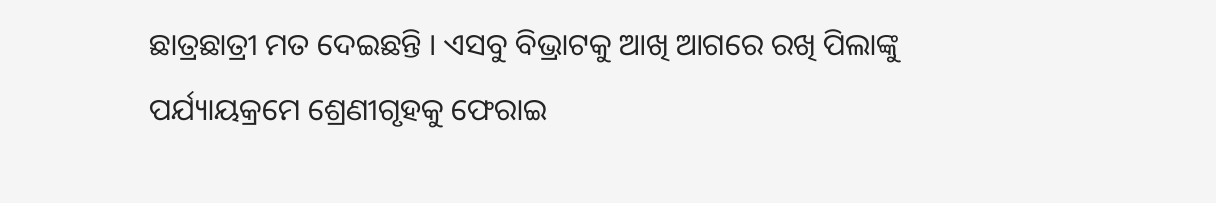ଛାତ୍ରଛାତ୍ରୀ ମତ ଦେଇଛନ୍ତି । ଏସବୁ ବିଭ୍ରାଟକୁ ଆଖି ଆଗରେ ରଖି ପିଲାଙ୍କୁ ପର୍ଯ୍ୟାୟକ୍ରମେ ଶ୍ରେଣୀଗୃହକୁ ଫେରାଇ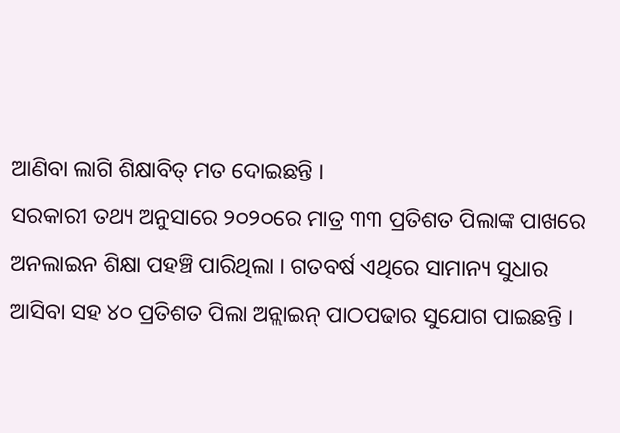ଆଣିବା ଲାଗି ଶିକ୍ଷାବିତ୍ ମତ ଦୋଇଛନ୍ତି ।
ସରକାରୀ ତଥ୍ୟ ଅନୁସାରେ ୨୦୨୦ରେ ମାତ୍ର ୩୩ ପ୍ରତିଶତ ପିଲାଙ୍କ ପାଖରେ ଅନଲାଇନ ଶିକ୍ଷା ପହଞ୍ଚି ପାରିଥିଲା । ଗତବର୍ଷ ଏଥିରେ ସାମାନ୍ୟ ସୁଧାର ଆସିବା ସହ ୪୦ ପ୍ରତିଶତ ପିଲା ଅନ୍ଲାଇନ୍ ପାଠପଢାର ସୁଯୋଗ ପାଇଛନ୍ତି ।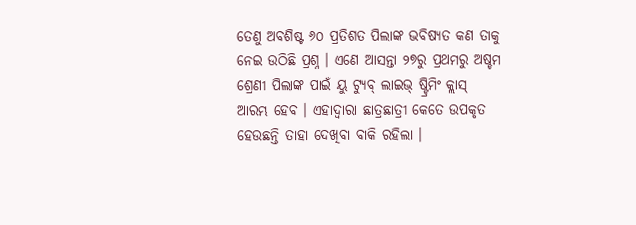ତେଣୁ ଅବଶିଷ୍ଟ ୬୦ ପ୍ରତିଶତ ପିଲାଙ୍କ ଭବିଷ୍ୟତ କଣ ତାକୁ ନେଇ ଉଠିଛି ପ୍ରଶ୍ନ । ଏଣେ ଆସନ୍ତା ୨୭ରୁ ପ୍ରଥମରୁ ଅଷ୍ଚମ ଶ୍ରେଣୀ ପିଲାଙ୍କ ପାଇଁ ୟୁ ଟ୍ୟୁବ୍ ଲାଇଭ୍ ଷ୍ଟ୍ରିମିଂ କ୍ଲାସ୍ ଆରମ୍ଭ ହେବ । ଏହାଦ୍ୱାରା ଛାତ୍ରଛାତ୍ରୀ କେତେ ଉପକୃତ ହେଉଛନ୍ତି ତାହା ଦେଖିବା ବାକି ରହିଲା ।